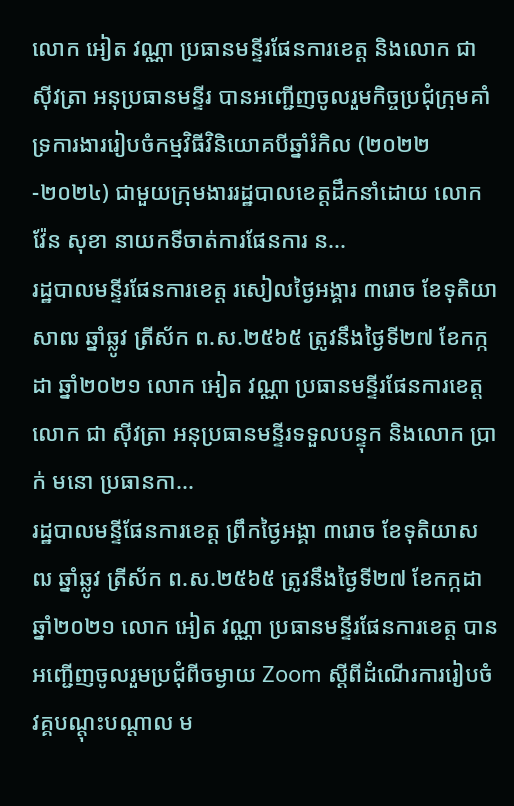លោក អៀត វណ្ណា ប្រធានមន្ទីរផែនការខេត្ត និងលោក ជា ស៊ីវត្រា អនុប្រធានមន្ទីរ បានអញ្ជេីញចូលរួមកិច្ចប្រជុំក្រុមគាំទ្រការងាររៀបចំកម្មវិធីវិនិយោគបីឆ្នាំរំកិល (២០២២-២០២៤) ជាមួយក្រុមងាររដ្ឋបាលខេត្តដឹកនាំដោយ លោក វ៉ែន សុខា នាយកទីចាត់ការផែនការ ន...
រដ្ឋបាលមន្ទីរផែនការខេត្ត រសៀលថ្ងៃអង្គារ ៣រោច ខែទុតិយាសាឍ ឆ្នាំឆ្លូវ ត្រីស័ក ព.ស.២៥៦៥ ត្រូវនឹងថ្ងៃទី២៧ ខែកក្កដា ឆ្នាំ២០២១ លោក អៀត វណ្ណា ប្រធានមន្ទីរផែនការខេត្ត លោក ជា ស៊ីវត្រា អនុប្រធានមន្ទីរទទួលបន្ទុក និងលោក ប្រាក់ មនោ ប្រធានកា...
រដ្ឋបាលមន្ទីផែនការខេត្ត ព្រឹកថ្ងៃអង្គា ៣រោច ខែទុតិយាសឍ ឆ្នាំឆ្លូវ ត្រីស័ក ព.ស.២៥៦៥ ត្រូវនឹងថ្ងៃទី២៧ ខែកក្កដា ឆ្នាំ២០២១ លោក អៀត វណ្ណា ប្រធានមន្ទីរផែនការខេត្ត បានអញ្ជេីញចូលរួមប្រជុំពីចម្ងាយ Zoom ស្តីពីដំណេីរការរៀបចំវគ្គបណ្តុះបណ្តាល ម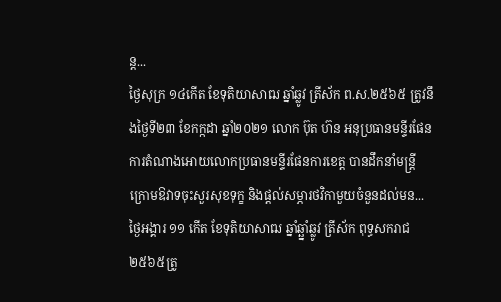ន្ត...
ថ្ងៃសុក្រ ១៤កេីត ខែទុតិយាសាឍ ឆ្នាំឆ្លូវ ត្រីស័ក ព.ស.២៥៦៥ ត្រូវនឹងថ្ងៃទី២៣ ខែកក្កដា ឆ្នាំ២០២១ លោក ប៊ុត ហ៊ន អនុប្រធានមន្ទីរផែនការតំណាងអោយលោកប្រធានមន្ទីរផែនការខេត្ត បានដឹកនាំមន្ត្រីក្រោមឱវាទចុះសួរសុខទុក្ខ និងផ្តល់សម្ភារថវិកាមួយចំនួនដល់មន...
ថ្ងៃអង្គារ ១១ កើត ខែទុតិយាសាឍ ឆ្នាំឆ្ឆ្នាំឆ្លូវ ត្រីស័ក ពុទ្ធសករាជ ២៥៦៥ត្រូ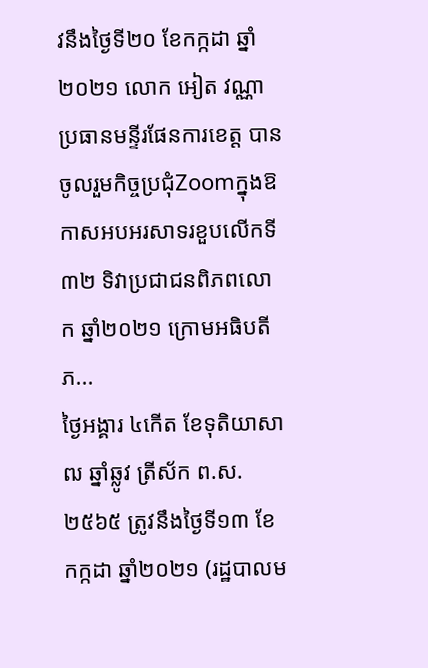វនឹងថ្ងៃទី២០ ខែកក្កដា ឆ្នាំ២០២១ លោក អៀត វណ្ណា ប្រធានមន្ទីរផែនការខេត្ត បានចូលរួមកិច្ចប្រជុំZoomក្នុងឱកាសអបអរសាទរខួបលេីកទី៣២ ទិវាប្រជាជនពិភពលោក ឆ្នាំ២០២១ ក្រោមអធិបតីភ...
ថ្ងៃអង្គារ ៤កេីត ខែទុតិយាសាឍ ឆ្នាំឆ្លូវ ត្រីស័ក ព.ស.២៥៦៥ ត្រូវនឹងថ្ងៃទី១៣ ខែកក្កដា ឆ្នាំ២០២១ (រដ្ឋបាលម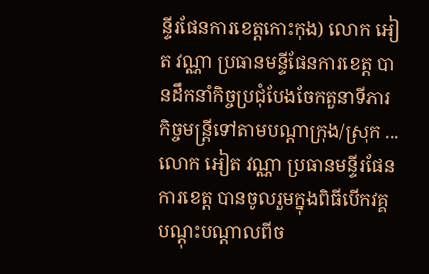ន្ទីរផែនការខេត្តកោះកុង) លោក អៀត វណ្ណា ប្រធានមន្ទីផែនការខេត្ត បានដឹកនាំកិច្ចប្រជុំបែងចែកតួនាទីភារកិច្ចមន្ត្រីទៅតាមបណ្តាក្រុង/ស្រុក ...
លោក អៀត វណ្ណា ប្រធានមន្ទីរផែនការខេត្ត បានចូលរួមក្នុងពិធីបេីកវគ្គបណ្តុះបណ្តាលពីច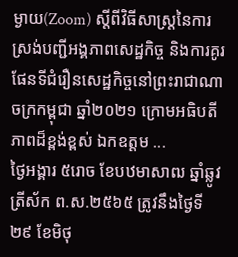ម្ងាយ(Zoom) ស្តីពីវិធីសាស្រ្តនៃការស្រង់បញ្ជីអង្គភាពសេដ្ឋកិច្ច និងការគូរផែនទីជំរឿនសេដ្ឋកិច្ចនៅព្រះរាជាណាចក្រកម្ពុជា ឆ្នាំ២០២១ ក្រោមអធិបតីភាពដ៏ខ្ពង់ខ្ពស់ ឯកឧត្តម ...
ថ្ងៃអង្គារ ៥រោច ខែបឋមាសាឍ ឆ្នាំឆ្លូវ ត្រីស័ក ព.ស.២៥៦៥ ត្រូវនឹងថ្ងៃទី២៩ ខែមិថុ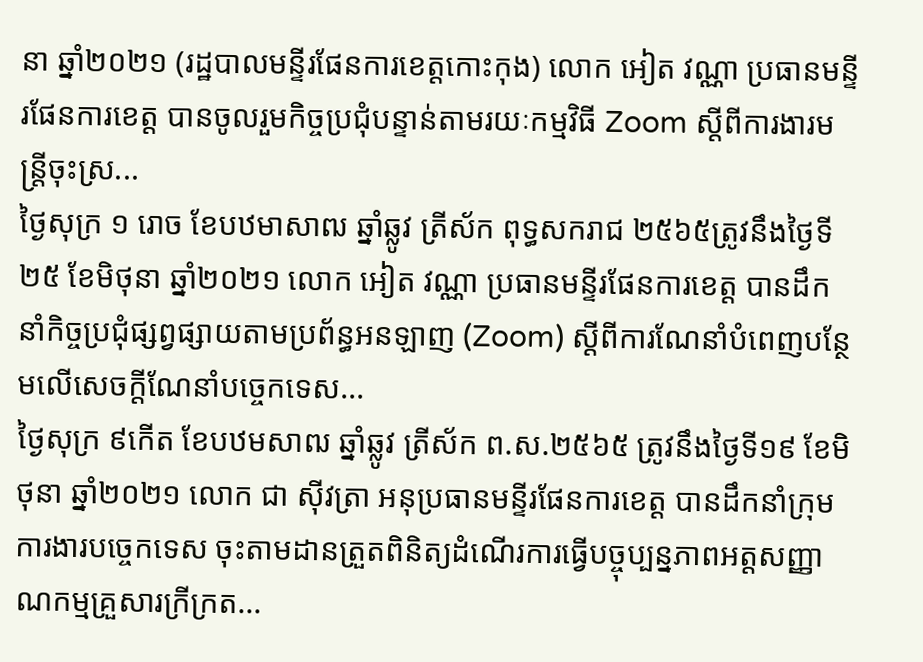នា ឆ្នាំ២០២១ (រដ្ឋបាលមន្ទីរផែនការខេត្តកោះកុង) លោក អៀត វណ្ណា ប្រធានមន្ទីរផែនការខេត្ត បានចូលរួមកិច្ចប្រជុំបន្ទាន់តាមរយៈកម្មវិធី Zoom ស្តីពីការងារមន្ត្រីចុះស្រ...
ថ្ងៃសុក្រ ១ រោច ខែបឋមាសាឍ ឆ្នាំឆ្លូវ ត្រីស័ក ពុទ្ធសករាជ ២៥៦៥ត្រូវនឹងថ្ងៃទី២៥ ខែមិថុនា ឆ្នាំ២០២១ លោក អៀត វណ្ណា ប្រធានមន្ទីរផែនការខេត្ត បានដឹកនាំកិច្ចប្រជុំផ្សព្វផ្សាយតាមប្រព័ន្ធអនឡាញ (Zoom) ស្តីពីការណែនាំបំពេញបន្ថែមលេីសេចក្តីណែនាំបច្ចេកទេស...
ថ្ងៃសុក្រ ៩កេីត ខែបឋមសាឍ ឆ្នាំឆ្លូវ ត្រីស័ក ព.ស.២៥៦៥ ត្រូវនឹងថ្ងៃទី១៩ ខែមិថុនា ឆ្នាំ២០២១ លោក ជា ស៊ីវត្រា អនុប្រធានមន្ទីរផែនការខេត្ត បានដឹកនាំក្រុមការងារបច្ចេកទេស ចុះតាមដានត្រួតពិនិត្យដំណើរការធ្វើបច្ចុប្បន្នភាពអត្តសញ្ញាណកម្មគ្រួសារក្រីក្រត...